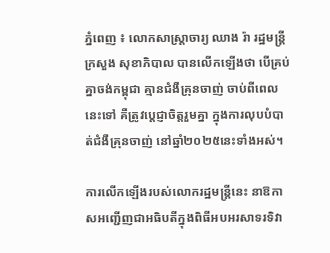ភ្នំពេញ ៖ លោកសាស្ដ្រាចារ្យ ឈាង រ៉ា រដ្ឋមន្ដ្រីក្រសួង សុខាភិបាល បានលើកឡើងថា បើគ្រប់គ្នាចង់កម្ពុជា គ្មានជំងឺគ្រុនចាញ់ ចាប់ពីពេលនេះទៅ គឺត្រូវប្តេជ្ញាចិត្តរួមគ្នា ក្នុងការលុបបំបាត់ជំងឺគ្រុនចាញ់ នៅឆ្នាំ២០២៥នេះទាំងអស់។

ការលើកឡើងរបស់លោករដ្ឋមន្រ្តីនេះ នាឱកាសអញ្ជើញជាអធិបតីក្នុងពិធីអបអរសាទរទិវា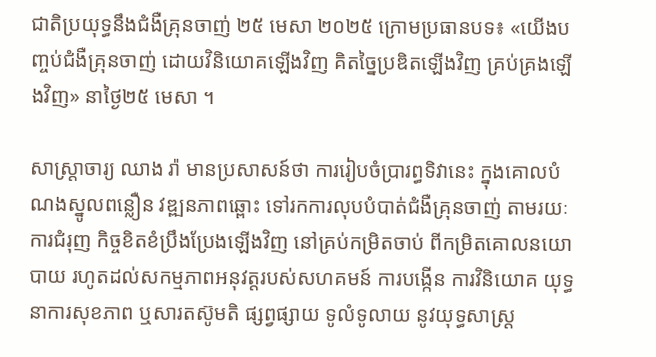ជាតិប្រយុទ្ធនឹងជំងឺគ្រុនចាញ់ ២៥ មេសា ២០២៥ ក្រោមប្រធានបទ៖ «យើងបញ្ចប់ជំងឺគ្រុនចាញ់ ដោយវិនិយោគឡើងវិញ គិតច្នៃប្រឌិតឡើងវិញ គ្រប់គ្រងឡើងវិញ» នាថ្ងៃ២៥ មេសា ។

សាស្ដ្រាចារ្យ ឈាង រ៉ា មានប្រសាសន៍ថា ការរៀបចំប្រារព្ធទិវានេះ ក្នុងគោលបំណងស្នូលពន្លឿន វឌ្ឍនភាពឆ្ពោះ ទៅរកការលុបបំបាត់ជំងឺគ្រុនចាញ់ តាមរយៈការជំរុញ កិច្ចខិតខំប្រឹងប្រែងឡើងវិញ នៅគ្រប់កម្រិតចាប់ ពីកម្រិតគោលនយោបាយ រហូតដល់សកម្មភាពអនុវត្តរបស់សហគមន៍ ការបង្កើន ការវិនិយោគ យុទ្ធនាការសុខភាព ឬសារតស៊ូមតិ ផ្សព្វផ្សាយ ទូលំទូលាយ នូវយុទ្ធសាស្ត្រ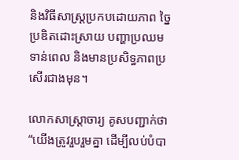និងវិធីសាស្រ្តប្រកបដោយភាព ច្នៃប្រឌិតដោះស្រាយ បញ្ហាប្រឈមទាន់ពេល និងមានប្រសិទ្ធភាពប្រសើរជាងមុន។

លោកសាស្ដ្រាចារ្យ គូសបញ្ជាក់ថា “យើងត្រូវរួបរួមគ្នា ដើម្បីលប់បំបា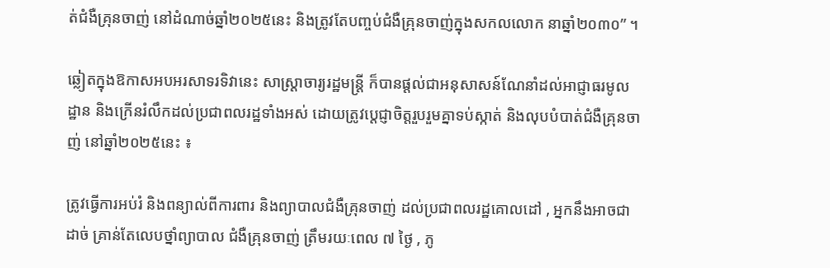ត់ជំងឺគ្រុនចាញ់ នៅដំណាច់ឆ្នាំ២០២៥នេះ និងត្រូវតែបញ្ចប់ជំងឺគ្រុនចាញ់ក្នុងសកលលោក នាឆ្នាំ២០៣០” ។

ឆ្លៀតក្នុងឱកាសអបអរសាទរទិវានេះ សាស្រ្តាចារ្យរដ្ឋមន្រ្តី ក៏បានផ្តល់ជាអនុសាសន៍ណែនាំដល់អាជ្ញាធរមូលដ្ឋាន និងក្រើនរំលឹកដល់ប្រជាពលរដ្ឋទាំងអស់ ដោយត្រូវបេ្តជ្ញាចិត្តរួបរួមគ្នាទប់ស្កាត់ និងលុបបំបាត់ជំងឺគ្រុនចាញ់ នៅឆ្នាំ២០២៥នេះ ៖

ត្រូវធ្វើការអប់រំ និងពន្យាល់ពីការពារ និងព្យាបាលជំងឺគ្រុនចាញ់ ដល់ប្រជាពលរដ្ឋគោលដៅ , អ្នកនឹងអាចជាដាច់ គ្រាន់តែលេបថ្នាំព្យាបាល ជំងឺគ្រុនចាញ់ ត្រឹមរយៈពេល ៧ ថ្ងៃ , ភូ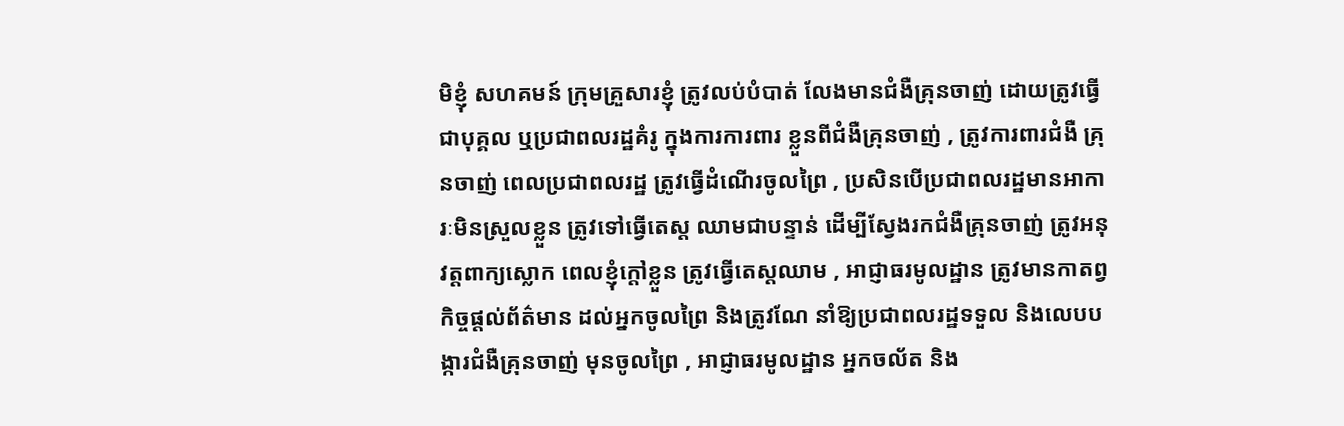មិខ្ញុំ សហគមន៍ ក្រុមគ្រួសារខ្ញុំ ត្រូវលប់បំបាត់ លែងមានជំងឺគ្រុនចាញ់ ដោយត្រូវធ្វើជាបុគ្គល ឬប្រជាពលរដ្ឋគំរូ ក្នុងការការពារ ខ្លួនពីជំងឺគ្រុនចាញ់ , ត្រូវការពារជំងឺ គ្រុនចាញ់ ពេលប្រជាពលរដ្ឋ ត្រូវធ្វើដំណើរចូលព្រៃ , ប្រសិនបើប្រជាពលរដ្ឋមានអាការៈមិនស្រួលខ្លួន ត្រូវទៅធ្វើតេស្ត ឈាមជាបន្ទាន់ ដើម្បីស្វែងរកជំងឺគ្រុនចាញ់ ត្រូវអនុវត្តពាក្យស្លោក ពេលខ្ញុំក្តៅខ្លួន ត្រូវធ្វើតេស្តឈាម , អាជ្ញាធរមូលដ្ឋាន ត្រូវមានកាតព្វកិច្ចផ្តល់ព័ត៌មាន ដល់អ្នកចូលព្រៃ និងត្រូវណែ នាំឱ្យប្រជាពលរដ្ឋទទួល និងលេបបង្ការជំងឺគ្រុនចាញ់ មុនចូលព្រៃ , អាជ្ញាធរមូលដ្ឋាន អ្នកចល័ត និង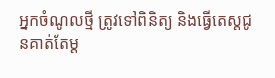អ្នកចំណូលថ្មី ត្រូវទៅពិនិត្យ និងធ្វើតេស្តជូនគាត់តែម្ត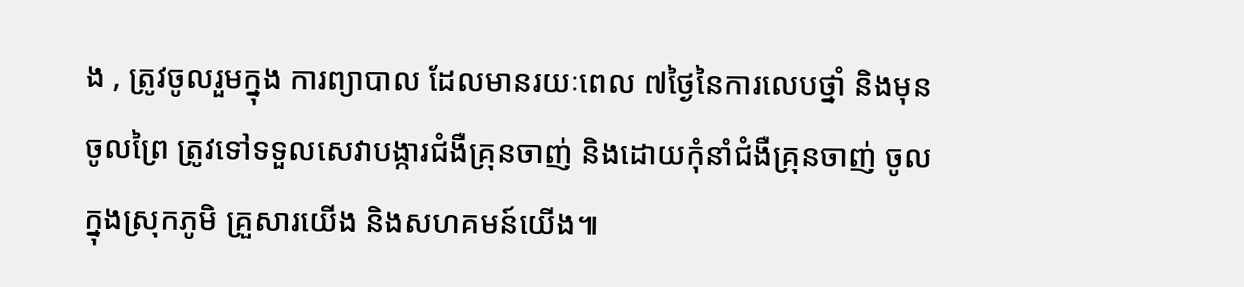ង , ត្រូវចូលរួមក្នុង ការព្យាបាល ដែលមានរយៈពេល ៧ថ្ងៃនៃការលេបថ្នាំ និងមុនចូលព្រៃ ត្រូវទៅទទួលសេវាបង្ការជំងឺគ្រុនចាញ់ និងដោយកុំនាំជំងឺគ្រុនចាញ់ ចូលក្នុងស្រុកភូមិ គ្រួសារយើង និងសហគមន៍យើង៕